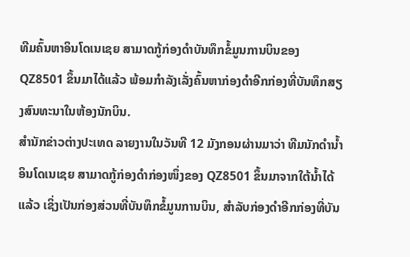ທີມຄົ້ນຫາອິນໂດເນເຊຍ ສາມາດກູ້ກ່ອງດຳບັນທຶກຂໍ້ມູນການບິນຂອງ QZ8501 ຂຶ້ນມາໄດ້ແລ້ວ ພ້ອມກຳລັງເລັ່ງຄົ້ນຫາກ່ອງດຳອີກກ່ອງທີ່ບັນທຶກສຽງສົນທະນາໃນຫ້ອງນັກບິນ.
ສຳນັກຂ່າວຕ່າງປະເທດ ລາຍງານໃນວັນທີ 12 ມັງກອນຜ່ານມາວ່າ ທີມນັກດຳນ້ຳອິນໂດເນເຊຍ ສາມາດກູ້ກ່ອງດຳກ່ອງໜຶ່ງຂອງ QZ8501 ຂຶ້ນມາຈາກໃຕ້ນ້ຳໄດ້ແລ້ວ ເຊິ່ງເປັນກ່ອງສ່ວນທີ່ບັນທຶກຂໍ້ມູນການບິນ, ສຳລັບກ່ອງດຳອີກກ່ອງທີ່ບັນ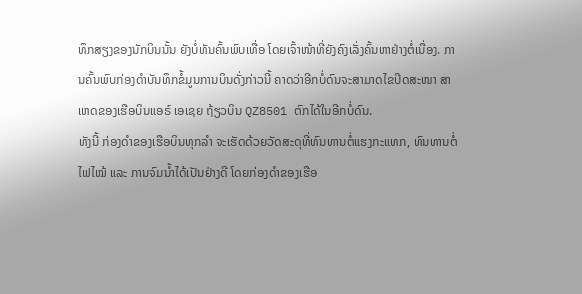ທຶກສຽງຂອງນັກບິນນັ້ນ ຍັງບໍ່ທັນຄົ້ນພົບເທື່ອ ໂດຍເຈົ້າໜ້າທີ່ຍັງຄົງເລັ່ງຄົ້ນຫາຢ່າງຕໍ່ເນື່ອງ. ການຄົ້ນພົບກ່ອງດຳບັນທຶກຂໍ້ມູນການບິນດັ່ງກ່າວນີ້ ຄາດວ່າອີກບໍ່ດົນຈະສາມາດໄຂປິດສະໜາ ສາເຫດຂອງເຮືອບິນແອຣ໌ ເອເຊຍ ຖ້ຽວບິນ QZ8501 ຕົກໄດ້ໃນອີກບໍ່ດົນ.
ທັງນີ້ ກ່ອງດຳຂອງເຮືອບິນທຸກລຳ ຈະເຮັດດ້ວຍວັດສະດຸທີ່ທົນທານຕໍ່ແຮງກະແທກ, ທົນທານຕໍ່ໄຟໄໝ້ ແລະ ການຈົມນ້ຳໄດ້ເປັນຢ່າງດີ ໂດຍກ່ອງດຳຂອງເຮືອ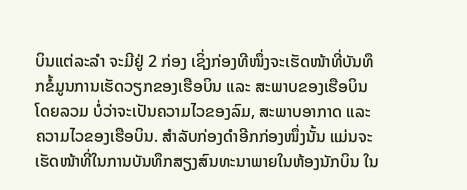ບິນແຕ່ລະລຳ ຈະມີຢູ່ 2 ກ່ອງ ເຊິ່ງກ່ອງທີໜຶ່ງຈະເຮັດໜ້າທີ່ບັນທຶກຂໍ້ມູນການເຮັດວຽກຂອງເຮືອບິນ ແລະ ສະພາບຂອງເຮືອບິນໂດຍລວມ ບໍ່ວ່າຈະເປັນຄວາມໄວຂອງລົມ, ສະພາບອາກາດ ແລະ ຄວາມໄວຂອງເຮືອບິນ. ສຳລັບກ່ອງດຳອີກກ່ອງໜຶ່ງນັ້ນ ແມ່ນຈະເຮັດໜ້າທີ່ໃນການບັນທຶກສຽງສົນທະນາພາຍໃນຫ້ອງນັກບິນ ໃນ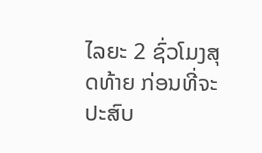ໄລຍະ 2 ຊົ່ວໂມງສຸດທ້າຍ ກ່ອນທີ່ຈະປະສົບ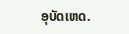ອຸບັດເຫດ.